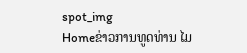spot_img
Homeຂ່າວການທູດທ່ານ ໄມ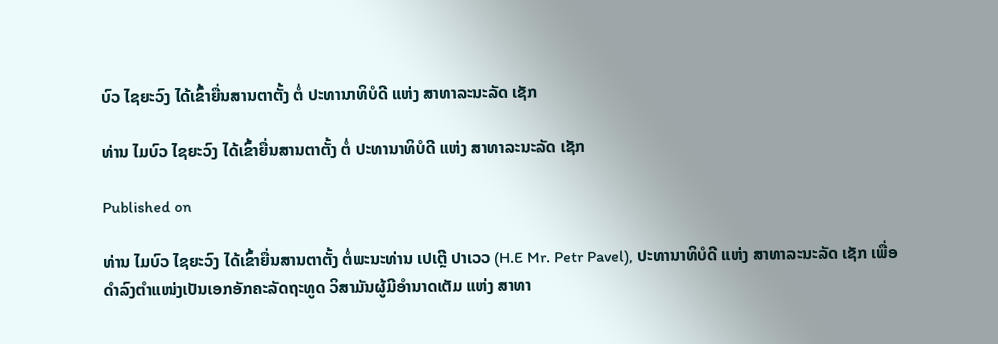ບົວ ໄຊຍະວົງ ໄດ້ເຂົ້າຍື່ນສານຕາຕັ້ງ ຕໍ່ ປະທານາທິບໍດີ ແຫ່ງ ສາທາລະນະລັດ ເຊັກ

ທ່ານ ໄມບົວ ໄຊຍະວົງ ໄດ້ເຂົ້າຍື່ນສານຕາຕັ້ງ ຕໍ່ ປະທານາທິບໍດີ ແຫ່ງ ສາທາລະນະລັດ ເຊັກ

Published on

ທ່ານ ໄມບົວ ໄຊຍະວົງ ໄດ້ເຂົ້າຍື່ນສານຕາຕັ້ງ ຕໍ່ພະນະທ່ານ ເປເຕຼີ ປາເວວ (H.E Mr. Petr Pavel), ປະທານາທິບໍດີ ແຫ່ງ ສາທາລະນະລັດ ເຊັກ ເພື່ອດຳລົງຕຳແໜ່ງເປັນເອກອັກຄະລັດຖະທູດ ວິສາມັນຜູ້ມີອຳນາດເຕັມ ແຫ່ງ ສາທາ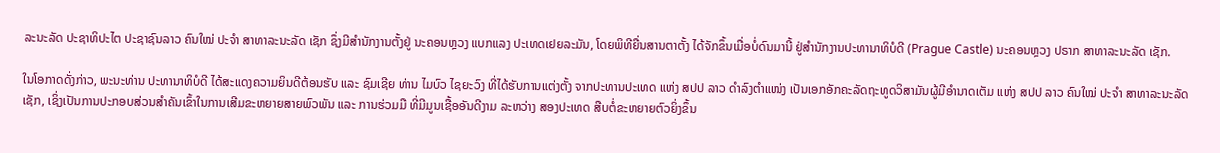ລະນະລັດ ປະຊາທິປະໄຕ ປະຊາຊົນລາວ ຄົນໃໝ່ ປະຈຳ ສາທາລະນະລັດ ເຊັກ ຊຶ່ງມີສໍານັກງານຕັ້ງຢູ່ ນະຄອນຫຼວງ ແບກແລງ ປະເທດເຢຍລະມັນ, ໂດຍພິທີຍື່ນສານຕາຕັ້ງ ໄດ້ຈັກຂຶ້ນເມື່ອບໍ່ດົນມານີ້ ຢູ່ສໍານັກງານປະທານາທິບໍດີ (Prague Castle) ນະຄອນຫຼວງ ປຣາກ ສາທາລະນະລັດ ເຊັກ.

ໃນໂອກາດດັ່ງກ່າວ, ພະນະທ່ານ ປະທານາທິບໍດີ ໄດ້ສະແດງຄວາມຍິນດີຕ້ອນຮັບ ແລະ ຊົມເຊີຍ ທ່ານ ໄມບົວ ໄຊຍະວົງ ທີ່ໄດ້ຮັບການແຕ່ງຕັ້ງ ຈາກປະທານປະເທດ ແຫ່ງ ສປປ ລາວ ດຳລົງຕຳແໜ່ງ ເປັນເອກອັກຄະລັດຖະທູດວິສາມັນຜູ້ມີອຳນາດເຕັມ ແຫ່ງ ສປປ ລາວ ຄົນໃໝ່ ປະຈຳ ສາທາລະນະລັດ ເຊັກ, ເຊິ່ງເປັນການປະກອບສ່ວນສໍາຄັນເຂົ້າໃນການເສີມຂະຫຍາຍສາຍພົວພັນ ແລະ ການຮ່ວມມື ທີ່ມີມູນເຊື້ອອັນດີງາມ ລະຫວ່າງ ສອງປະເທດ ສືບຕໍ່ຂະຫຍາຍຕົວຍິ່ງຂຶ້ນ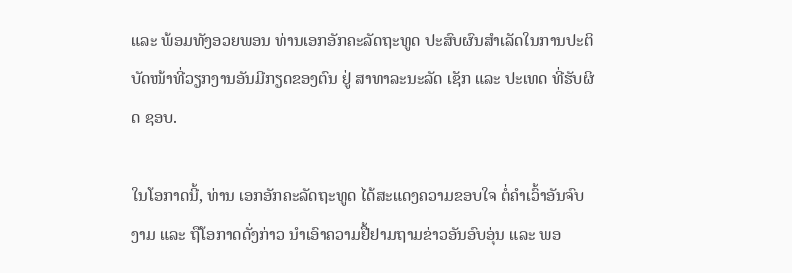ແລະ ພ້ອມທັງອວຍພອນ ທ່ານເອກອັກຄະລັດຖະທູດ ປະສົບຜົນສຳເລັດໃນການປະຕິບັດໜ້າທີ່ວຽກງານອັນມີກຽດຂອງຕົນ ຢູ່ ສາທາລະນະລັດ ເຊັກ ແລະ ປະເທດ ທີ່ຮັບຜິດ ຊອບ.

ໃນໂອກາດນີ້, ທ່ານ ເອກອັກຄະລັດຖະທູດ ໄດ້ສະແດງຄວາມຂອບໃຈ ຕໍ່ຄໍາເວົ້າອັນຈົບງາມ ແລະ ຖືໂອກາດດັ່ງກ່າວ ນຳເອົາຄວາມຢື້ຢາມຖາມຂ່າວອັນອົບອຸ່ນ ແລະ ພອ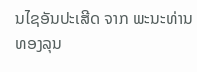ນໄຊອັນປະເສີດ ຈາກ ພະນະທ່ານ ທອງລຸນ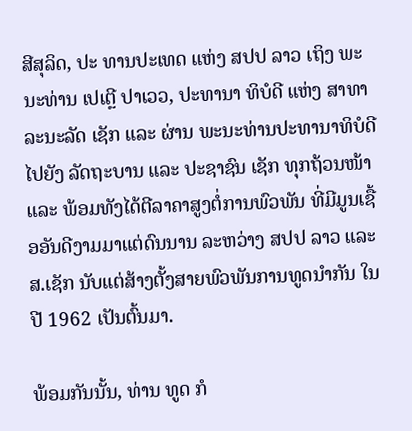ສີສຸລິດ, ປະ ທານປະເທດ ແຫ່ງ ສປປ ລາວ ເຖິງ ພະນະທ່ານ ເປເຕຼີ ປາເວວ, ປະທານາ ທິບໍດີ ແຫ່ງ ສາທາລະນະລັດ ເຊັກ ແລະ ຜ່ານ ພະນະທ່ານປະທານາທິບໍດີ ໄປຍັງ ລັດຖະບານ ແລະ ປະຊາຊົນ ເຊັກ ທຸກຖ້ວນໜ້າ ແລະ ພ້ອມທັງໄດ້ຕີລາຄາສູງຕໍ່ການພົວພັນ ທີ່ມີມູນເຊື້ອອັນດີງາມມາແຕ່ດົນນານ ລະຫວ່າງ ສປປ ລາວ ແລະ ສ.ເຊັກ ນັບແຕ່ສ້າງຕັ້ງສາຍພົວພັນການທູດນໍາກັນ ໃນປີ 1962 ເປັນຕົ້ນມາ.

ພ້ອມກັນນັ້ນ, ທ່ານ ທູດ ກໍ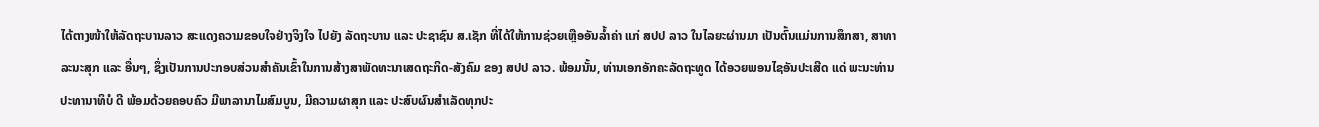ໄດ້ຕາງໜ້າໃຫ້ລັດຖະບານລາວ ສະແດງຄວາມຂອບໃຈຢ່າງຈິງໃຈ ໄປຍັງ ລັດຖະບານ ແລະ ປະຊາຊົນ ສ.ເຊັກ ທີ່ໄດ້ໃຫ້ການຊ່ວຍເຫຼືອອັນລໍ້າຄ່າ ແກ່ ສປປ ລາວ ໃນໄລຍະຜ່ານມາ ເປັນຕົ້ນແມ່ນການສຶກສາ, ສາທາລະນະສຸກ ແລະ ອື່ນໆ, ຊຶ່ງເປັນການປະກອບສ່ວນສໍາຄັນເຂົ້າໃນການສ້າງສາພັດທະນາເສດຖະກິດ-ສັງຄົມ ຂອງ ສປປ ລາວ. ພ້ອມນັ້ນ, ທ່ານເອກອັກຄະລັດຖະທູດ ໄດ້ອວຍພອນໄຊອັນປະເສີດ ແດ່ ພະນະທ່ານ ປະທານາທິບໍ ດີ ພ້ອມດ້ວຍຄອບຄົວ ມີພາລານາໄມສົມບູນ, ມີຄວາມຜາສຸກ ແລະ ປະສົບຜົນສໍາເລັດທຸກປະ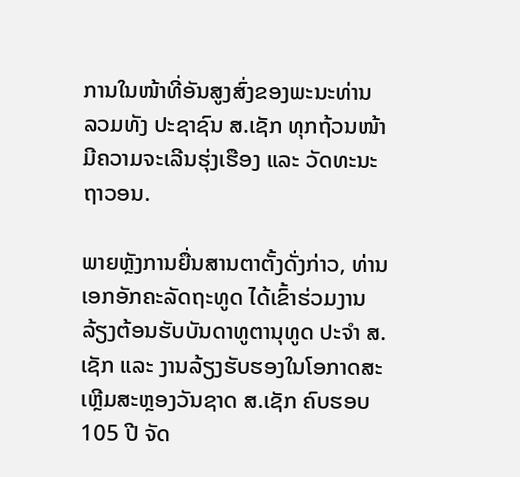ການໃນໜ້າທີ່ອັນສູງສົ່ງຂອງພະນະທ່ານ ລວມທັງ ປະຊາຊົນ ສ.ເຊັກ ທຸກຖ້ວນໜ້າ ມີຄວາມຈະເລີນຮຸ່ງເຮືອງ ແລະ ວັດທະນະຖາວອນ.

ພາຍຫຼັງການຍື່ນສານຕາຕັ້ງດັ່ງກ່າວ, ທ່ານເອກອັກຄະລັດຖະທູດ ໄດ້ເຂົ້າຮ່ວມງານລ້ຽງຕ້ອນຮັບບັນດາທູຕານຸທູດ ປະຈໍາ ສ.ເຊັກ ແລະ ງານລ້ຽງຮັບຮອງໃນໂອກາດສະເຫຼີມສະຫຼອງວັນຊາດ ສ.ເຊັກ ຄົບຮອບ 105 ປີ ຈັດ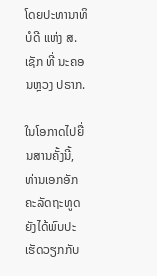ໂດຍປະທານາທິບໍດີ ແຫ່ງ ສ.ເຊັກ ທີ່ ນະຄອນຫຼວງ ປຣາກ.

ໃນໂອກາດໄປຍື່ນສານຄັ້ງນີ້, ທ່ານເອກອັກຄະລັດຖະທູດ ຍັງໄດ້ພົບປະເຮັດວຽກກັບ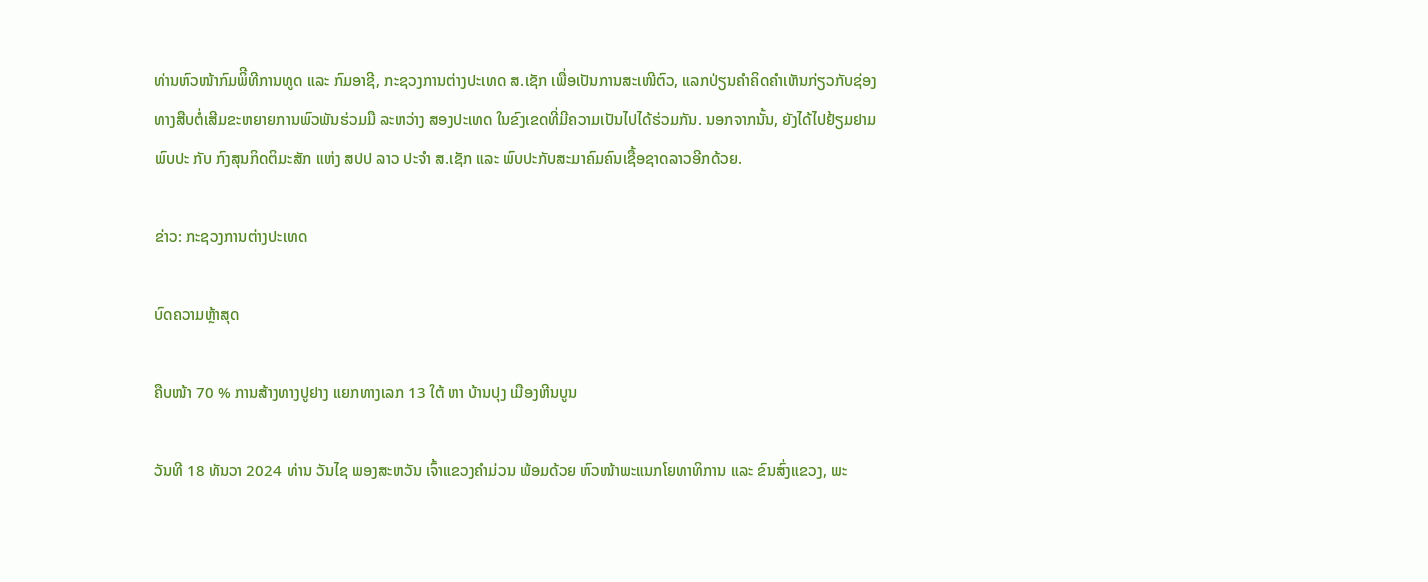ທ່ານຫົວໜ້າກົມພິີທີການທູດ ແລະ ກົມອາຊີ, ກະຊວງການຕ່າງປະເທດ ສ.ເຊັກ ເພື່ອເປັນການສະເໜີຕົວ, ແລກປ່ຽນຄໍາຄິດຄໍາເຫັນກ່ຽວກັບຊ່ອງທາງສືບຕໍ່ເສີມຂະຫຍາຍການພົວພັນຮ່ວມມື ລະຫວ່າງ ສອງປະເທດ ໃນຂົງເຂດທີ່ມີຄວາມເປັນໄປໄດ້ຮ່ວມກັນ. ນອກຈາກນັ້ນ, ຍັງໄດ້ໄປຢ້ຽມຢາມພົບປະ ກັບ ກົງສຸນກິດຕິມະສັກ ແຫ່ງ ສປປ ລາວ ປະຈໍາ ສ.ເຊັກ ແລະ ພົບປະກັບສະມາຄົມຄົນເຊື້ອຊາດລາວອີກດ້ວຍ.

ຂ່າວ: ກະຊວງການຕ່າງປະເທດ

ບົດຄວາມຫຼ້າສຸດ

ຄືບໜ້າ 70 % ການສ້າງທາງປູຢາງ ແຍກທາງເລກ 13 ໃຕ້ ຫາ ບ້ານປຸງ ເມືອງຫີນບູນ

ວັນທີ 18 ທັນວາ 2024 ທ່ານ ວັນໄຊ ພອງສະຫວັນ ເຈົ້າແຂວງຄຳມ່ວນ ພ້ອມດ້ວຍ ຫົວໜ້າພະແນກໂຍທາທິການ ແລະ ຂົນສົ່ງແຂວງ, ພະ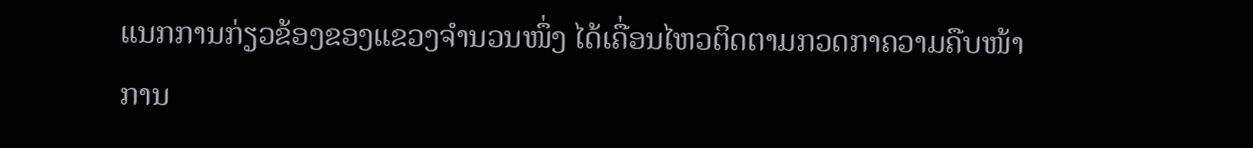ແນກການກ່ຽວຂ້ອງຂອງແຂວງຈໍານວນໜຶ່ງ ໄດ້ເຄື່ອນໄຫວຕິດຕາມກວດກາຄວາມຄືບໜ້າການ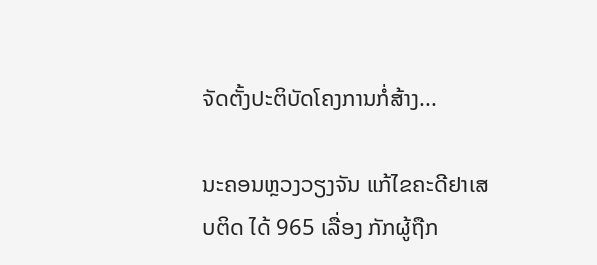ຈັດຕັ້ງປະຕິບັດໂຄງການກໍ່ສ້າງ...

ນະຄອນຫຼວງວຽງຈັນ ແກ້ໄຂຄະດີຢາເສບຕິດ ໄດ້ 965 ເລື່ອງ ກັກຜູ້ຖືກ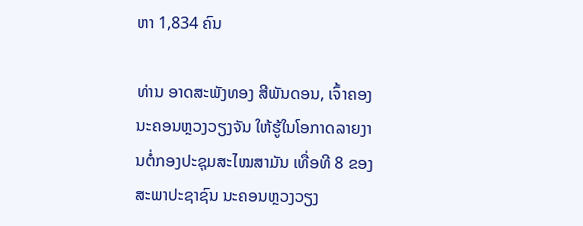ຫາ 1,834 ຄົນ

ທ່ານ ອາດສະພັງທອງ ສີພັນດອນ, ເຈົ້າຄອງນະຄອນຫຼວງວຽງຈັນ ໃຫ້ຮູ້ໃນໂອກາດລາຍງານຕໍ່ກອງປະຊຸມສະໄໝສາມັນ ເທື່ອທີ 8 ຂອງສະພາປະຊາຊົນ ນະຄອນຫຼວງວຽງ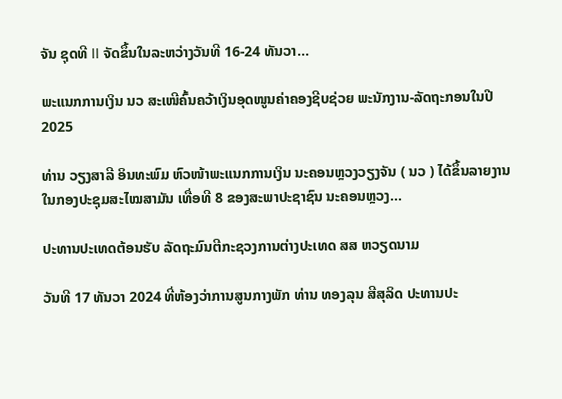ຈັນ ຊຸດທີ II ຈັດຂຶ້ນໃນລະຫວ່າງວັນທີ 16-24 ທັນວາ...

ພະແນກການເງິນ ນວ ສະເໜີຄົ້ນຄວ້າເງິນອຸດໜູນຄ່າຄອງຊີບຊ່ວຍ ພະນັກງານ-ລັດຖະກອນໃນປີ 2025

ທ່ານ ວຽງສາລີ ອິນທະພົມ ຫົວໜ້າພະແນກການເງິນ ນະຄອນຫຼວງວຽງຈັນ ( ນວ ) ໄດ້ຂຶ້ນລາຍງານ ໃນກອງປະຊຸມສະໄໝສາມັນ ເທື່ອທີ 8 ຂອງສະພາປະຊາຊົນ ນະຄອນຫຼວງ...

ປະທານປະເທດຕ້ອນຮັບ ລັດຖະມົນຕີກະຊວງການຕ່າງປະເທດ ສສ ຫວຽດນາມ

ວັນທີ 17 ທັນວາ 2024 ທີ່ຫ້ອງວ່າການສູນກາງພັກ ທ່ານ ທອງລຸນ ສີສຸລິດ ປະທານປະ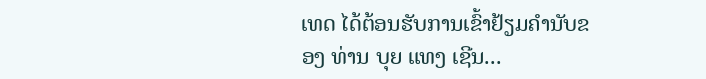ເທດ ໄດ້ຕ້ອນຮັບການເຂົ້າຢ້ຽມຄຳນັບຂອງ ທ່ານ ບຸຍ ແທງ ເຊີນ...